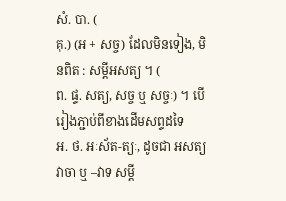សំ. បា. (
គុ.) (អ + សច្ច) ដែលមិនទៀង, មិនពិត : សម្ដីអសត្យ ។ (
ព. ផ្ទ. សត្យ, សច្ច ឬ សច្ចៈ) ។ បើរៀងភ្ជាប់ពីខាងដើមសព្ទដទៃ
អ. ថ. អៈស័ត-ត្យៈ, ដូចជា អសត្យវាចា ឬ –វាទ សម្ដី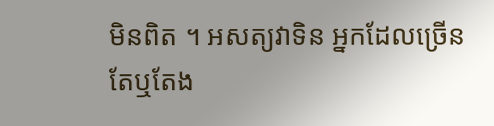មិនពិត ។ អសត្យវាទិន អ្នកដែលច្រើនតែឬតែង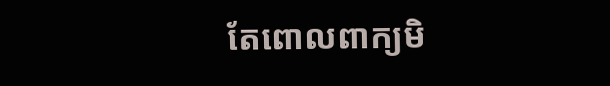តែពោលពាក្យមិ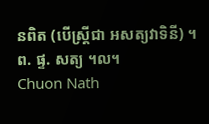នពិត (បើស្ត្រីជា អសត្យវាទិនី) ។
ព. ផ្ទ. សត្យ ។ល។
Chuon Nath